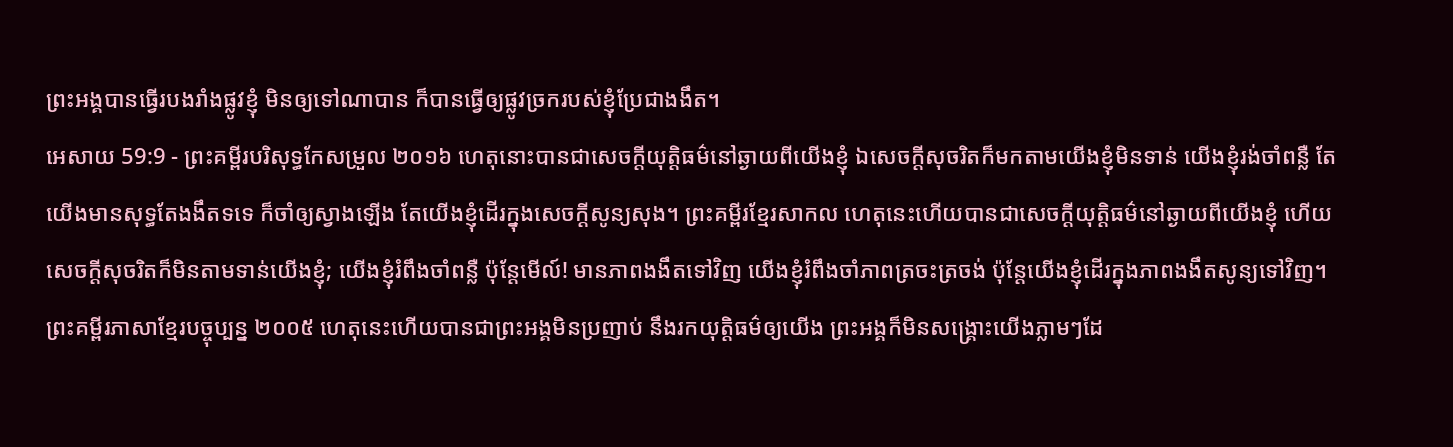ព្រះអង្គបានធ្វើរបងរាំងផ្លូវខ្ញុំ មិនឲ្យទៅណាបាន ក៏បានធ្វើឲ្យផ្លូវច្រករបស់ខ្ញុំប្រែជាងងឹត។
អេសាយ 59:9 - ព្រះគម្ពីរបរិសុទ្ធកែសម្រួល ២០១៦ ហេតុនោះបានជាសេចក្ដីយុត្តិធម៌នៅឆ្ងាយពីយើងខ្ញុំ ឯសេចក្ដីសុចរិតក៏មកតាមយើងខ្ញុំមិនទាន់ យើងខ្ញុំរង់ចាំពន្លឺ តែយើងមានសុទ្ធតែងងឹតទទេ ក៏ចាំឲ្យស្វាងឡើង តែយើងខ្ញុំដើរក្នុងសេចក្ដីសូន្យសុង។ ព្រះគម្ពីរខ្មែរសាកល ហេតុនេះហើយបានជាសេចក្ដីយុត្តិធម៌នៅឆ្ងាយពីយើងខ្ញុំ ហើយសេចក្ដីសុចរិតក៏មិនតាមទាន់យើងខ្ញុំ; យើងខ្ញុំរំពឹងចាំពន្លឺ ប៉ុន្តែមើល៍! មានភាពងងឹតទៅវិញ យើងខ្ញុំរំពឹងចាំភាពត្រចះត្រចង់ ប៉ុន្តែយើងខ្ញុំដើរក្នុងភាពងងឹតសូន្យទៅវិញ។ ព្រះគម្ពីរភាសាខ្មែរបច្ចុប្បន្ន ២០០៥ ហេតុនេះហើយបានជាព្រះអង្គមិនប្រញាប់ នឹងរកយុត្តិធម៌ឲ្យយើង ព្រះអង្គក៏មិនសង្គ្រោះយើងភ្លាមៗដែ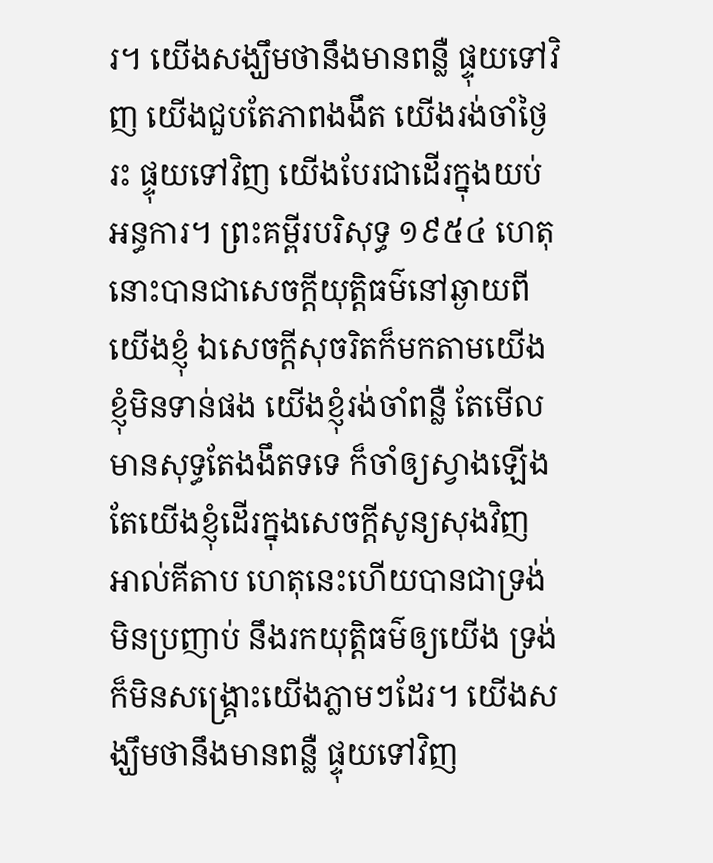រ។ យើងសង្ឃឹមថានឹងមានពន្លឺ ផ្ទុយទៅវិញ យើងជួបតែភាពងងឹត យើងរង់ចាំថ្ងៃរះ ផ្ទុយទៅវិញ យើងបែរជាដើរក្នុងយប់អន្ធការ។ ព្រះគម្ពីរបរិសុទ្ធ ១៩៥៤ ហេតុនោះបានជាសេចក្ដីយុត្តិធម៌នៅឆ្ងាយពីយើងខ្ញុំ ឯសេចក្ដីសុចរិតក៏មកតាមយើងខ្ញុំមិនទាន់ផង យើងខ្ញុំរង់ចាំពន្លឺ តែមើល មានសុទ្ធតែងងឹតទទេ ក៏ចាំឲ្យស្វាងឡើង តែយើងខ្ញុំដើរក្នុងសេចក្ដីសូន្យសុងវិញ អាល់គីតាប ហេតុនេះហើយបានជាទ្រង់មិនប្រញាប់ នឹងរកយុត្តិធម៌ឲ្យយើង ទ្រង់ក៏មិនសង្គ្រោះយើងភ្លាមៗដែរ។ យើងសង្ឃឹមថានឹងមានពន្លឺ ផ្ទុយទៅវិញ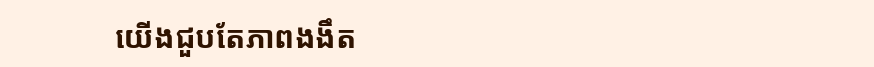យើងជួបតែភាពងងឹត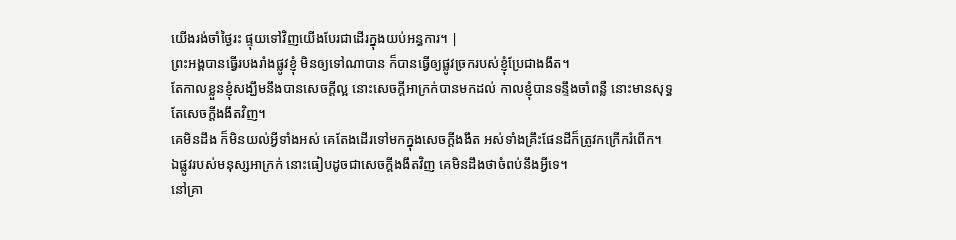យើងរង់ចាំថ្ងៃរះ ផ្ទុយទៅវិញយើងបែរជាដើរក្នុងយប់អន្ធការ។ |
ព្រះអង្គបានធ្វើរបងរាំងផ្លូវខ្ញុំ មិនឲ្យទៅណាបាន ក៏បានធ្វើឲ្យផ្លូវច្រករបស់ខ្ញុំប្រែជាងងឹត។
តែកាលខ្លួនខ្ញុំសង្ឃឹមនឹងបានសេចក្ដីល្អ នោះសេចក្ដីអាក្រក់បានមកដល់ កាលខ្ញុំបានទន្ទឹងចាំពន្លឺ នោះមានសុទ្ធតែសេចក្ដីងងឹតវិញ។
គេមិនដឹង ក៏មិនយល់អ្វីទាំងអស់ គេតែងដើរទៅមកក្នុងសេចក្ដីងងឹត អស់ទាំងគ្រឹះផែនដីក៏ត្រូវកក្រើករំពើក។
ឯផ្លូវរបស់មនុស្សអាក្រក់ នោះធៀបដូចជាសេចក្ដីងងឹតវិញ គេមិនដឹងថាចំពប់នឹងអ្វីទេ។
នៅគ្រា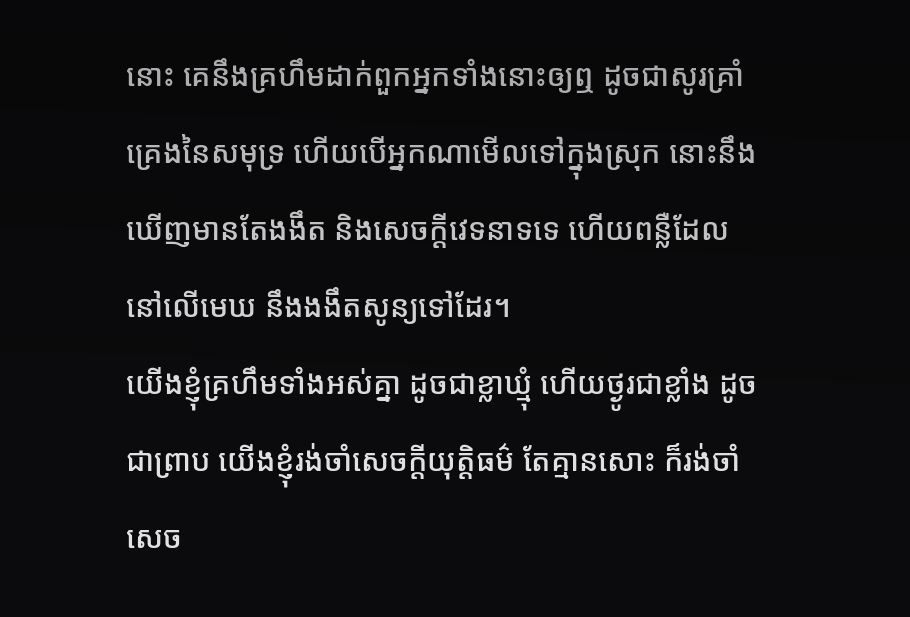នោះ គេនឹងគ្រហឹមដាក់ពួកអ្នកទាំងនោះឲ្យឮ ដូចជាសូរគ្រាំគ្រេងនៃសមុទ្រ ហើយបើអ្នកណាមើលទៅក្នុងស្រុក នោះនឹងឃើញមានតែងងឹត និងសេចក្ដីវេទនាទទេ ហើយពន្លឺដែលនៅលើមេឃ នឹងងងឹតសូន្យទៅដែរ។
យើងខ្ញុំគ្រហឹមទាំងអស់គ្នា ដូចជាខ្លាឃ្មុំ ហើយថ្ងូរជាខ្លាំង ដូចជាព្រាប យើងខ្ញុំរង់ចាំសេចក្ដីយុត្តិធម៌ តែគ្មានសោះ ក៏រង់ចាំសេច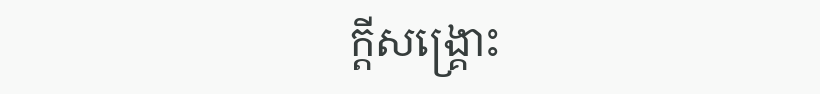ក្ដីសង្គ្រោះ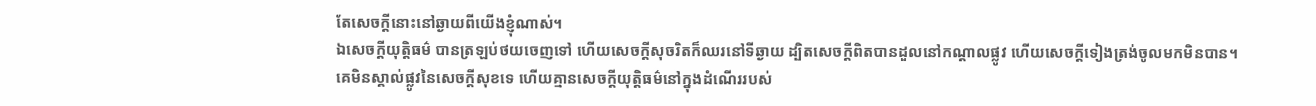តែសេចក្ដីនោះនៅឆ្ងាយពីយើងខ្ញុំណាស់។
ឯសេចក្ដីយុត្តិធម៌ បានត្រឡប់ថយចេញទៅ ហើយសេចក្ដីសុចរិតក៏ឈរនៅទីឆ្ងាយ ដ្បិតសេចក្ដីពិតបានដួលនៅកណ្ដាលផ្លូវ ហើយសេចក្ដីទៀងត្រង់ចូលមកមិនបាន។
គេមិនស្គាល់ផ្លូវនៃសេចក្ដីសុខទេ ហើយគ្មានសេចក្ដីយុត្តិធម៌នៅក្នុងដំណើររបស់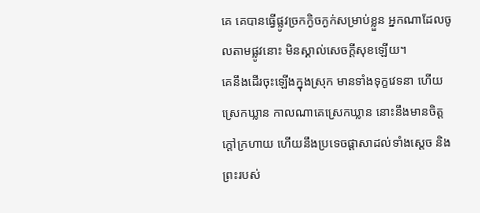គេ គេបានធ្វើផ្លូវច្រកក្ងិចក្ងក់សម្រាប់ខ្លួន អ្នកណាដែលចូលតាមផ្លូវនោះ មិនស្គាល់សេចក្ដីសុខឡើយ។
គេនឹងដើរចុះឡើងក្នុងស្រុក មានទាំងទុក្ខវេទនា ហើយស្រេកឃ្លាន កាលណាគេស្រេកឃ្លាន នោះនឹងមានចិត្តក្តៅក្រហាយ ហើយនឹងប្រទេចផ្ដាសាដល់ទាំងស្តេច និងព្រះរបស់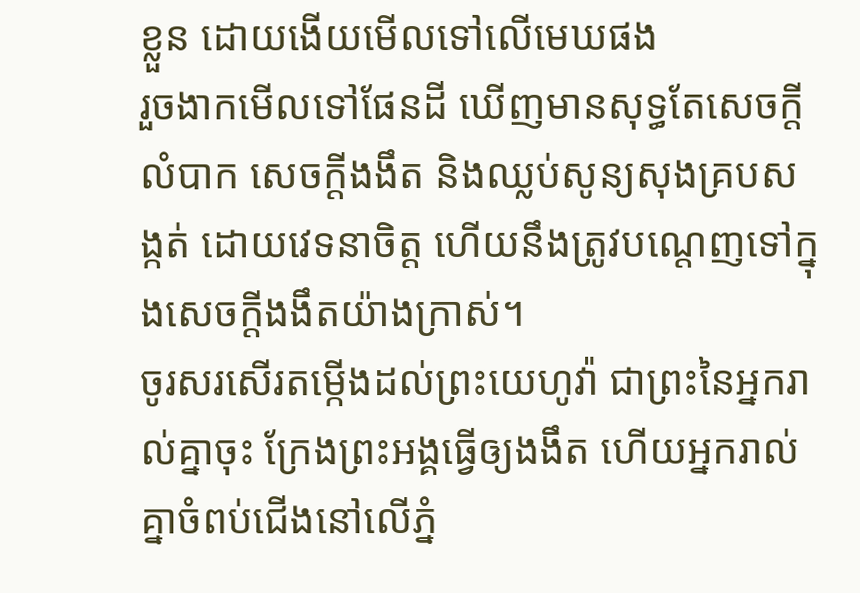ខ្លួន ដោយងើយមើលទៅលើមេឃផង
រួចងាកមើលទៅផែនដី ឃើញមានសុទ្ធតែសេចក្ដីលំបាក សេចក្ដីងងឹត និងឈ្លប់សូន្យសុងគ្របសង្កត់ ដោយវេទនាចិត្ត ហើយនឹងត្រូវបណ្តេញទៅក្នុងសេចក្ដីងងឹតយ៉ាងក្រាស់។
ចូរសរសើរតម្កើងដល់ព្រះយេហូវ៉ា ជាព្រះនៃអ្នករាល់គ្នាចុះ ក្រែងព្រះអង្គធ្វើឲ្យងងឹត ហើយអ្នករាល់គ្នាចំពប់ជើងនៅលើភ្នំ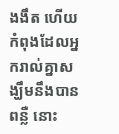ងងឹត ហើយកំពុងដែលអ្នករាល់គ្នាសង្ឃឹមនឹងបានពន្លឺ នោះ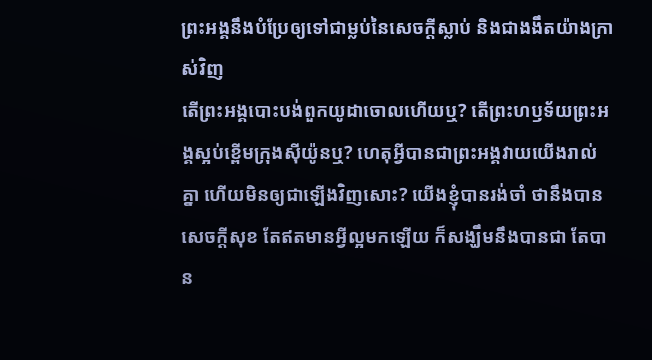ព្រះអង្គនឹងបំប្រែឲ្យទៅជាម្លប់នៃសេចក្ដីស្លាប់ និងជាងងឹតយ៉ាងក្រាស់វិញ
តើព្រះអង្គបោះបង់ពួកយូដាចោលហើយឬ? តើព្រះហឫទ័យព្រះអង្គស្អប់ខ្ពើមក្រុងស៊ីយ៉ូនឬ? ហេតុអ្វីបានជាព្រះអង្គវាយយើងរាល់គ្នា ហើយមិនឲ្យជាឡើងវិញសោះ? យើងខ្ញុំបានរង់ចាំ ថានឹងបានសេចក្ដីសុខ តែឥតមានអ្វីល្អមកឡើយ ក៏សង្ឃឹមនឹងបានជា តែបាន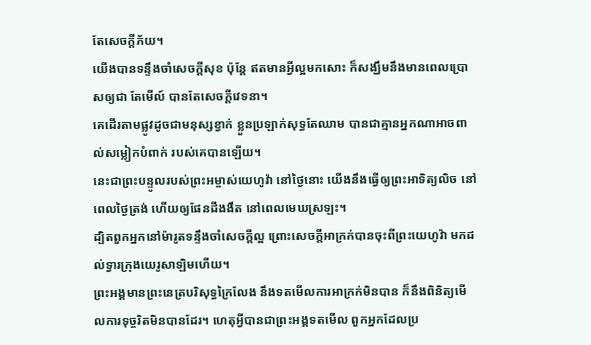តែសេចក្ដីភ័យ។
យើងបានទន្ទឹងចាំសេចក្ដីសុខ ប៉ុន្តែ ឥតមានអ្វីល្អមកសោះ ក៏សង្ឃឹមនឹងមានពេលប្រោសឲ្យជា តែមើល៍ បានតែសេចក្ដីវេទនា។
គេដើរតាមផ្លូវដូចជាមនុស្សខ្វាក់ ខ្លួនប្រឡាក់សុទ្ធតែឈាម បានជាគ្មានអ្នកណាអាចពាល់សម្លៀកបំពាក់ របស់គេបានឡើយ។
នេះជាព្រះបន្ទូលរបស់ព្រះអម្ចាស់យេហូវ៉ា នៅថ្ងៃនោះ យើងនឹងធ្វើឲ្យព្រះអាទិត្យលិច នៅពេលថ្ងៃត្រង់ ហើយឲ្យផែនដីងងឹត នៅពេលមេឃស្រឡះ។
ដ្បិតពួកអ្នកនៅម៉ារូតទន្ទឹងចាំសេចក្ដីល្អ ព្រោះសេចក្ដីអាក្រក់បានចុះពីព្រះយេហូវ៉ា មកដល់ទ្វារក្រុងយេរូសាឡិមហើយ។
ព្រះអង្គមានព្រះនេត្របរិសុទ្ធក្រៃលែង នឹងទតមើលការអាក្រក់មិនបាន ក៏នឹងពិនិត្យមើលការទុច្ចរិតមិនបានដែរ។ ហេតុអ្វីបានជាព្រះអង្គទតមើល ពួកអ្នកដែលប្រ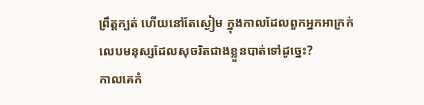ព្រឹត្តក្បត់ ហើយនៅតែស្ងៀម ក្នុងកាលដែលពួកអ្នកអាក្រក់ លេបមនុស្សដែលសុចរិតជាងខ្លួនបាត់ទៅដូច្នេះ?
កាលគេកំ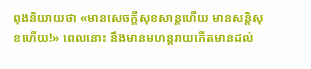ពុងនិយាយថា «មានសេចក្ដីសុខសាន្តហើយ មានសន្ដិសុខហើយ!» ពេលនោះ នឹងមានមហន្តរាយកើតមានដល់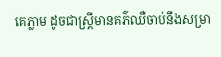គេភ្លាម ដូចជាស្ត្រីមានគភ៌ឈឺចាប់នឹងសម្រា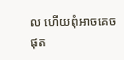ល ហើយពុំអាចគេចផុត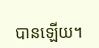បានឡើយ។